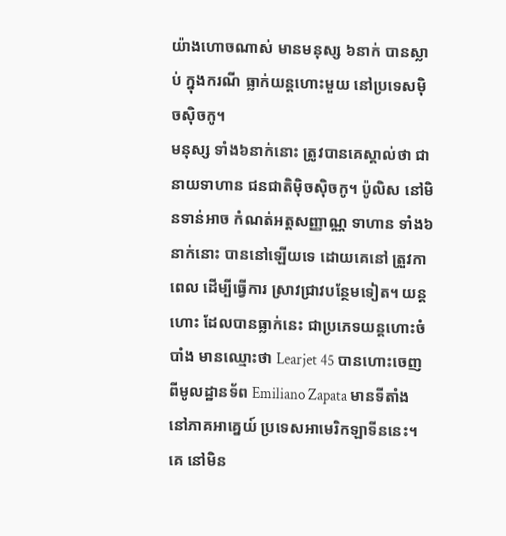យ៉ាងហោចណាស់ មានមនុស្ស ៦នាក់ បានស្លាប់ ក្នុងករណី ធ្លាក់យន្តហោះមួយ នៅប្រទេសមុិចសុិចកូ។
មនុស្ស ទាំង៦នាក់នោះ ត្រូវបានគេស្គាល់ថា ជានាយទាហាន ជនជាតិមុិចសុិចកូ។ ប៉ូលិស នៅមិនទាន់អាច កំណត់អត្តសញ្ញាណ្ណ ទាហាន ទាំង៦នាក់នោះ បាននៅឡើយទេ ដោយគេនៅ ត្រួវកាពេល ដើម្បីធ្វើការ ស្រាវជ្រាវបន្ថែមទៀត។ យន្តហោះ ដែលបានធ្លាក់នេះ ជាប្រភេទយន្តហោះចំបាំង មានឈ្មោះថា Learjet 45 បានហោះចេញ ពីមូលដ្ឋានទ័ព Emiliano Zapata មានទីតាំង នៅភាគអាគ្នេយ៍ ប្រទេសអាមេរិកឡាទីននេះ។
គេ នៅមិន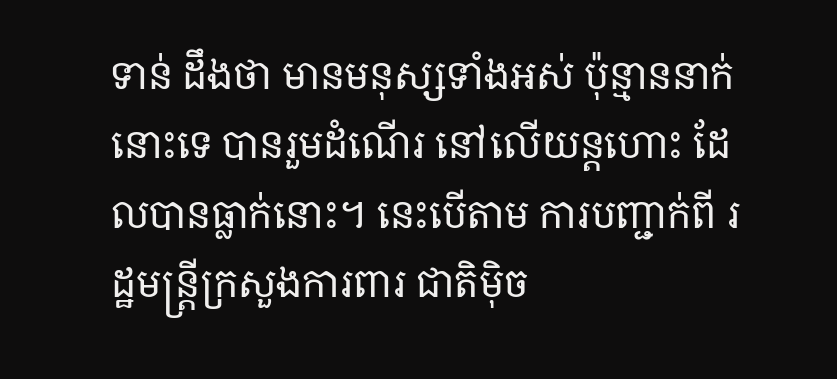ទាន់ ដឹងថា មានមនុស្សទាំងអស់ ប៉ុន្មាននាក់នោះទេ បានរួមដំណើរ នៅលើយន្តហោះ ដែលបានធ្លាក់នោះ។ នេះបើតាម ការបញ្ជាក់ពី រដ្ឋមន្រ្តីក្រសួងការពារ ជាតិមុិច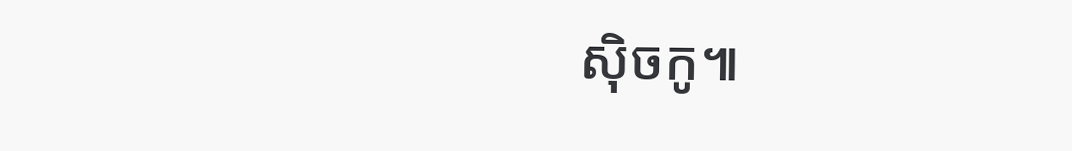សុិចកូ៕